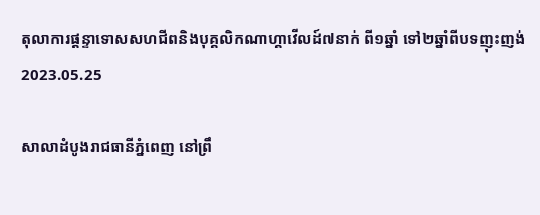តុលាការផ្ដន្ទាទោសសហជីពនិងបុគ្គលិកណាហ្គាវើលដ៍៧នាក់ ពី១ឆ្នាំ ទៅ២ឆ្នាំពីបទញុះញង់
2023.05.25

សាលាដំបូងរាជធានីភ្នំពេញ នៅព្រឹ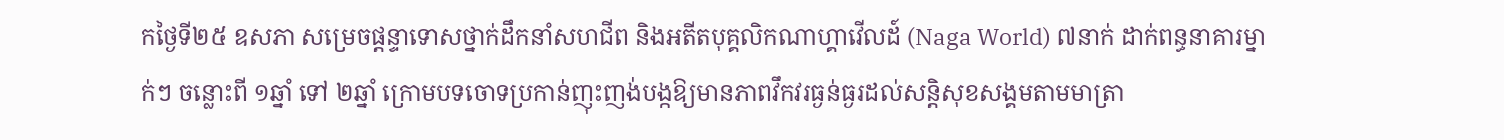កថ្ងៃទី២៥ ឧសភា សម្រេចផ្ដន្ទាទោសថ្នាក់ដឹកនាំសហជីព និងអតីតបុគ្គលិកណាហ្គាវើលដ៍ (Naga World) ៧នាក់ ដាក់ពន្ធនាគារម្នាក់ៗ ចន្លោះពី ១ឆ្នាំ ទៅ ២ឆ្នាំ ក្រោមបទចោទប្រកាន់ញុះញង់បង្កឱ្យមានភាពវឹកវរធ្ងន់ធ្ងរដល់សន្តិសុខសង្គមតាមមាត្រា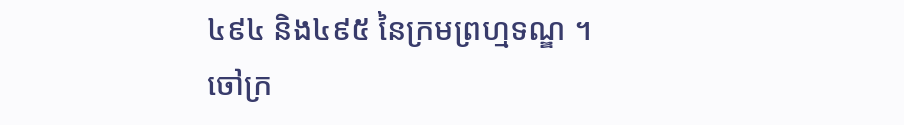៤៩៤ និង៤៩៥ នៃក្រមព្រហ្មទណ្ឌ ។
ចៅក្រ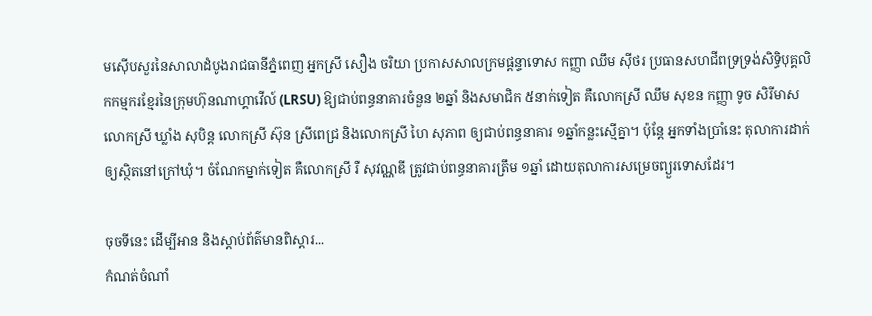មស៊ើបសួរនៃសាលាដំបូងរាជធានីភ្នំពេញ អ្នកស្រី សឿង ចរិយា ប្រកាសសាលក្រមផ្ដន្ទាទោស កញ្ញា ឈឹម ស៊ីថរ ប្រធានសហជីពទ្រទ្រង់សិទ្ធិបុគ្គលិកកម្មករខ្មែរនៃក្រុមហ៊ុនណាហ្គាវើល៍ (LRSU) ឱ្យជាប់ពន្ធនាគារចំនួន ២ឆ្នាំ និងសមាជិក ៥នាក់ទៀត គឺលោកស្រី ឈឹម សុខន កញ្ញា ទូច សិរីមាស លោកស្រី ឃ្លាំង សុបិន្ត លោកស្រី ស៊ុន ស្រីពេជ្រ និងលោកស្រី ហៃ សុភាព ឲ្យជាប់ពន្ធនាគារ ១ឆ្នាំកន្លះស្មើគ្នា។ ប៉ុន្តែ អ្នកទាំងប្រាំនេះ តុលាការដាក់ឲ្យស្ថិតនៅក្រៅឃុំ។ ចំណែកម្នាក់ទៀត គឺលោកស្រី រឺ សុវណ្ណឌី ត្រូវជាប់ពន្ធនាគារត្រឹម ១ឆ្នាំ ដោយតុលាការសម្រេចព្យួរទោសដែរ។

ចុចទីនេះ ដើម្បីអាន និងស្ដាប់ព័ត៌មានពិស្ដារ...
កំណត់ចំណាំ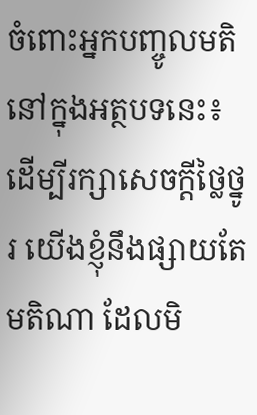ចំពោះអ្នកបញ្ចូលមតិនៅក្នុងអត្ថបទនេះ៖ ដើម្បីរក្សាសេចក្ដីថ្លៃថ្នូរ យើងខ្ញុំនឹងផ្សាយតែមតិណា ដែលមិ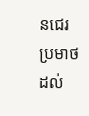នជេរប្រមាថដល់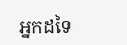អ្នកដទៃ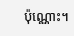ប៉ុណ្ណោះ។